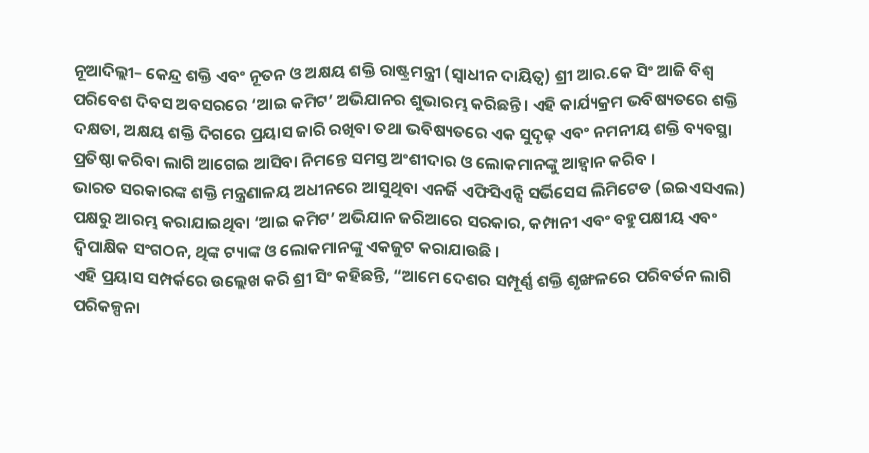ନୂଆଦିଲ୍ଲୀ– କେନ୍ଦ୍ର ଶକ୍ତି ଏବଂ ନୂତନ ଓ ଅକ୍ଷୟ ଶକ୍ତି ରାଷ୍ଟ୍ରମନ୍ତ୍ରୀ (ସ୍ୱାଧୀନ ଦାୟିତ୍ୱ) ଶ୍ରୀ ଆର.କେ ସିଂ ଆଜି ବିଶ୍ୱ ପରିବେଶ ଦିବସ ଅବସରରେ ‘ଆଇ କମିଟ’ ଅଭିଯାନର ଶୁଭାରମ୍ଭ କରିଛନ୍ତି । ଏହି କାର୍ଯ୍ୟକ୍ରମ ଭବିଷ୍ୟତରେ ଶକ୍ତି ଦକ୍ଷତା, ଅକ୍ଷୟ ଶକ୍ତି ଦିଗରେ ପ୍ରୟାସ ଜାରି ରଖିବା ତଥା ଭବିଷ୍ୟତରେ ଏକ ସୁଦୃଢ଼ ଏବଂ ନମନୀୟ ଶକ୍ତି ବ୍ୟବସ୍ଥା ପ୍ରତିଷ୍ଠା କରିବା ଲାଗି ଆଗେଇ ଆସିବା ନିମନ୍ତେ ସମସ୍ତ ଅଂଶୀଦାର ଓ ଲୋକମାନଙ୍କୁ ଆହ୍ୱାନ କରିବ ।
ଭାରତ ସରକାରଙ୍କ ଶକ୍ତି ମନ୍ତ୍ରଣାଳୟ ଅଧୀନରେ ଆସୁଥିବା ଏନର୍ଜି ଏଫିସିଏନ୍ସି ସର୍ଭିସେସ ଲିମିଟେଡ (ଇଇଏସଏଲ) ପକ୍ଷରୁ ଆରମ୍ଭ କରାଯାଇଥିବା ‘ଆଇ କମିଟ’ ଅଭିଯାନ ଜରିଆରେ ସରକାର, କମ୍ପାନୀ ଏବଂ ବହୁପକ୍ଷୀୟ ଏବଂ ଦ୍ୱିପାକ୍ଷିକ ସଂଗଠନ, ଥିଙ୍କ ଟ୍ୟାଙ୍କ ଓ ଲୋକମାନଙ୍କୁ ଏକଜୁଟ କରାଯାଉଛି ।
ଏହି ପ୍ରୟାସ ସମ୍ପର୍କରେ ଉଲ୍ଲେଖ କରି ଶ୍ରୀ ସିଂ କହିଛନ୍ତି, “ଆମେ ଦେଶର ସମ୍ପୂର୍ଣ୍ଣ ଶକ୍ତି ଶୃଙ୍ଖଳରେ ପରିବର୍ତନ ଲାଗି ପରିକଳ୍ପନା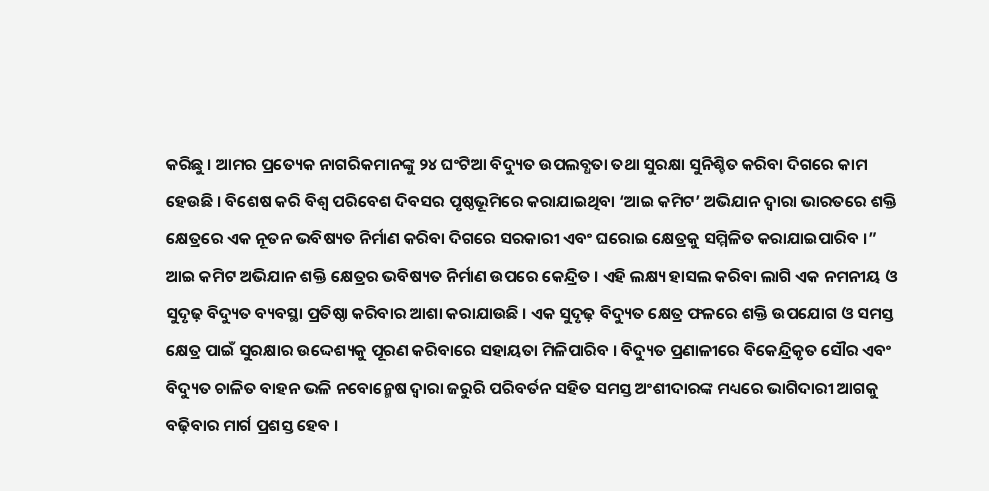କରିଛୁ । ଆମର ପ୍ରତ୍ୟେକ ନାଗରିକମାନଙ୍କୁ ୨୪ ଘଂଟିଆ ବିଦ୍ୟୁତ ଉପଲବ୍ଧତା ତଥା ସୁରକ୍ଷା ସୁନିଶ୍ଚିତ କରିବା ଦିଗରେ କାମ ହେଉଛି । ବିଶେଷ କରି ବିଶ୍ୱ ପରିବେଶ ଦିବସର ପୃଷ୍ଠଭୂମିରେ କରାଯାଇଥିବା ‘ଆଇ କମିଟ’ ଅଭିଯାନ ଦ୍ୱାରା ଭାରତରେ ଶକ୍ତି କ୍ଷେତ୍ରରେ ଏକ ନୂତନ ଭବିଷ୍ୟତ ନିର୍ମାଣ କରିବା ଦିଗରେ ସରକାରୀ ଏବଂ ଘରୋଇ କ୍ଷେତ୍ରକୁ ସମ୍ମିଳିତ କରାଯାଇପାରିବ ।”
ଆଇ କମିଟ ଅଭିଯାନ ଶକ୍ତି କ୍ଷେତ୍ରର ଭବିଷ୍ୟତ ନିର୍ମାଣ ଉପରେ କେନ୍ଦ୍ରିତ । ଏହି ଲକ୍ଷ୍ୟ ହାସଲ କରିବା ଲାଗି ଏକ ନମନୀୟ ଓ ସୁଦୃଢ଼ ବିଦ୍ୟୁତ ବ୍ୟବସ୍ଥା ପ୍ରତିଷ୍ଠା କରିବାର ଆଶା କରାଯାଉଛି । ଏକ ସୁଦୃଢ଼ ବିଦ୍ୟୁତ କ୍ଷେତ୍ର ଫଳରେ ଶକ୍ତି ଉପଯୋଗ ଓ ସମସ୍ତ କ୍ଷେତ୍ର ପାଇଁ ସୁରକ୍ଷାର ଉଦ୍ଦେଶ୍ୟକୁ ପୂରଣ କରିବାରେ ସହାୟତା ମିଳିପାରିବ । ବିଦ୍ୟୁତ ପ୍ରଣାଳୀରେ ବିକେନ୍ଦ୍ରିକୃତ ସୌର ଏବଂ ବିଦ୍ୟୁତ ଚାଳିତ ବାହନ ଭଳି ନବୋନ୍ମେଷ ଦ୍ୱାରା ଜରୁରି ପରିବର୍ତନ ସହିତ ସମସ୍ତ ଅଂଶୀଦାରଙ୍କ ମଧ୍ୟରେ ଭାଗିଦାରୀ ଆଗକୁ ବଢ଼ିବାର ମାର୍ଗ ପ୍ରଶସ୍ତ ହେବ ।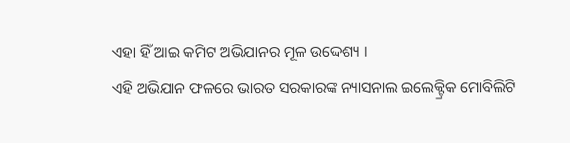ଏହା ହିଁ ଆଇ କମିଟ ଅଭିଯାନର ମୂଳ ଉଦ୍ଦେଶ୍ୟ ।
ଏହି ଅଭିଯାନ ଫଳରେ ଭାରତ ସରକାରଙ୍କ ନ୍ୟାସନାଲ ଇଲେକ୍ଟ୍ରିକ ମୋବିଲିଟି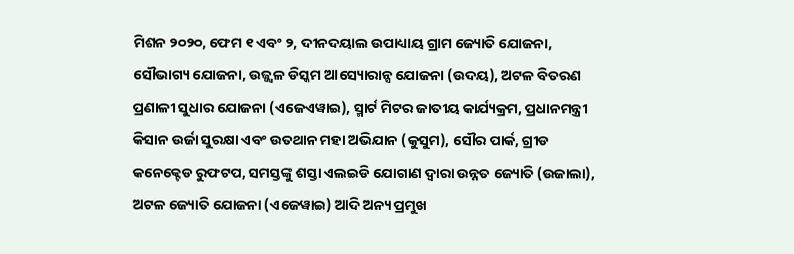ମିଶନ ୨୦୨୦, ଫେମ ୧ ଏବଂ ୨, ଦୀନଦୟାଲ ଉପାଧ୍ୟାୟ ଗ୍ରାମ ଜ୍ୟୋତି ଯୋଜନା, ସୌଭାଗ୍ୟ ଯୋଜନା, ଉଜ୍ଜ୍ୱଳ ଡିସ୍କମ ଆସ୍ୟୋରାନ୍ସ ଯୋଜନା (ଉଦୟ), ଅଟଳ ବିତରଣ ପ୍ରଣାଳୀ ସୁଧାର ଯୋଜନା (ଏଜେଏୱାଇ), ସ୍ମାର୍ଟ ମିଟର ଜାତୀୟ କାର୍ଯ୍ୟକ୍ରମ, ପ୍ରଧାନମନ୍ତ୍ରୀ କିସାନ ଉର୍ଜା ସୁରକ୍ଷା ଏବଂ ଉତଥାନ ମହା ଅଭିଯାନ (କୁସୁମ), ସୌର ପାର୍କ, ଗ୍ରୀଡ କନେକ୍ଟେଡ ରୁଫଟପ, ସମସ୍ତଙ୍କୁ ଶସ୍ତା ଏଲଇଡି ଯୋଗାଣ ଦ୍ୱାରା ଉନ୍ନତ ଜ୍ୟୋତି (ଉଜାଲା), ଅଟଳ ଜ୍ୟୋତି ଯୋଜନା (ଏଜେୱାଇ) ଆଦି ଅନ୍ୟ ପ୍ରମୁଖ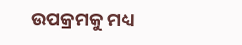ଉପକ୍ରମକୁ ମଧ୍ୟ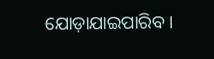ଯୋଡ଼ାଯାଇପାରିବ ।